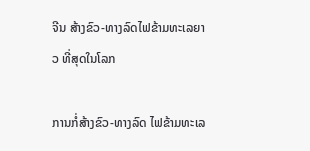ຈີນ ສ້າງຂົວ-ທາງລົດໄຟຂ້າມທະເລຍາວ ທີ່ສຸດໃນໂລກ

ການກໍ່ສ້າງຂົວ-ທາງລົດ ໄຟຂ້າມທະເລ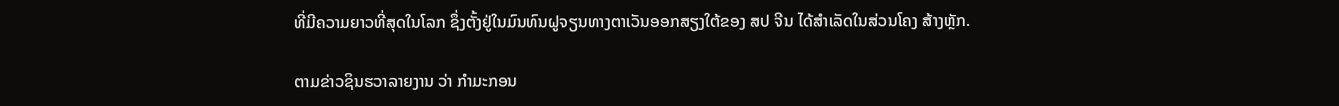ທີ່ມີຄວາມຍາວທີ່ສຸດໃນໂລກ ຊຶ່ງຕັ້ງຢູ່ໃນມົນທົນຝູຈຽນທາງຕາເວັນອອກສຽງໃຕ້ຂອງ ສປ ຈີນ ໄດ້ສຳເລັດໃນສ່ວນໂຄງ ສ້າງຫຼັກ.

ຕາມຂ່າວຊິນຮວາລາຍງານ ວ່າ ກຳມະກອນ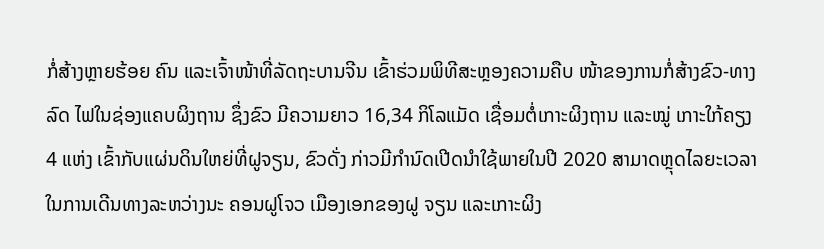ກໍ່ສ້າງຫຼາຍຮ້ອຍ ຄົນ ແລະເຈົ້າໜ້າທີ່ລັດຖະບານຈີນ ເຂົ້າຮ່ວມພິທີສະຫຼອງຄວາມຄືບ ໜ້າຂອງການກໍ່ສ້າງຂົວ-ທາງລົດ ໄຟໃນຊ່ອງແຄບຜິງຖານ ຊຶ່ງຂົວ ມີຄວາມຍາວ 16,34 ກິໂລແມັດ ເຊື່ອມຕໍ່ເກາະຜິງຖານ ແລະໝູ່ ເກາະໃກ້ຄຽງ 4 ແຫ່ງ ເຂົ້າກັບແຜ່ນດິນໃຫຍ່ທີ່ຝູຈຽນ, ຂົວດັ່ງ ກ່າວມີກຳນົດເປີດນໍາໃຊ້ພາຍໃນປີ 2020 ສາມາດຫຼຸດໄລຍະເວລາໃນການເດີນທາງລະຫວ່າງນະ ຄອນຝູໂຈວ ເມືອງເອກຂອງຝູ ຈຽນ ແລະເກາະຜິງ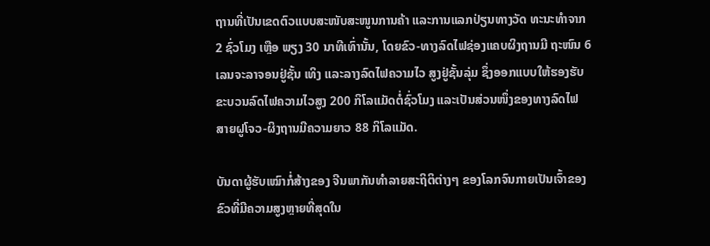ຖານທີ່ເປັນເຂດຕົວແບບສະໜັບສະໜູນການຄ້າ ແລະການແລກປ່ຽນທາງວັດ ທະນະທຳຈາກ 2 ຊົ່ວໂມງ ເຫຼືອ ພຽງ 30 ນາທີເທົ່ານັ້ນ, ໂດຍຂົວ-ທາງລົດໄຟຊ່ອງແຄບຜິງຖານມີ ຖະໜົນ 6 ເລນຈະລາຈອນຢູ່ຊັ້ນ ເທິງ ແລະລາງລົດໄຟຄວາມໄວ ສູງຢູ່ຊັ້ນລຸ່ມ ຊຶ່ງອອກແບບໃຫ້ຮອງຮັບຂະບວນລົດໄຟຄວາມໄວສູງ 200 ກິໂລແມັດຕໍ່ຊົ່ວໂມງ ແລະເປັນສ່ວນໜຶ່ງຂອງທາງລົດໄຟ ສາຍຝູໂຈວ-ຜິງຖານມີຄວາມຍາວ 88 ກິໂລແມັດ.

ບັນດາຜູ້ຮັບເໝົາກໍ່ສ້າງຂອງ ຈີນພາກັນທຳລາຍສະຖິຕິຕ່າງໆ ຂອງໂລກຈົນກາຍເປັນເຈົ້າຂອງ ຂົວທີ່ມີຄວາມສູງຫຼາຍທີ່ສຸດໃນ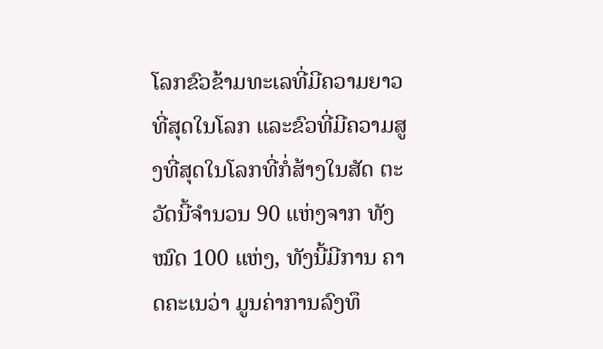ໂລກຂົວຂ້າມທະເລທີ່ມີຄວາມຍາວ ທີ່ສຸດໃນໂລກ ແລະຂົວທີ່ມີຄວາມສູງທີ່ສຸດໃນໂລກທີ່ກໍ່ສ້າງໃນສັດ ຕະວັດນີ້ຈຳນວນ 90 ແຫ່ງຈາກ ທັງໝົດ 100 ແຫ່ງ, ທັງນີ້ມີການ ຄາດຄະເນວ່າ ມູນຄ່າການລົງທຶ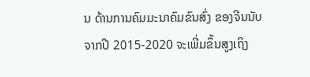ນ ດ້ານການຄົມມະນາຄົມຂົນສົ່ງ ຂອງຈີນນັບຈາກປີ 2015-2020 ຈະເພີ່ມຂຶ້ນສູງເຖິງ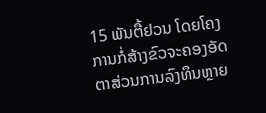15 ພັນຕື້ຢວນ ໂດຍໂຄງການກໍ່ສ້າງຂົວຈະຄອງອັດຕາສ່ວນການລົງທຶນຫຼາຍ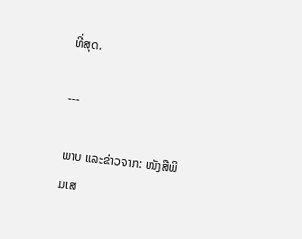ທີ່ສຸດ.

---

ພາບ ແລະຂ່າວຈາກ: ໜັງສືພິມເສ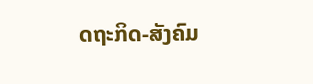ດຖະກິດ-ສັງຄົມ